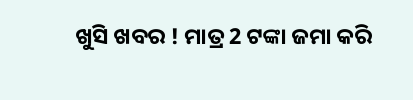ଖୁସି ଖବର ! ମାତ୍ର 2 ଟଙ୍କା ଜମା କରି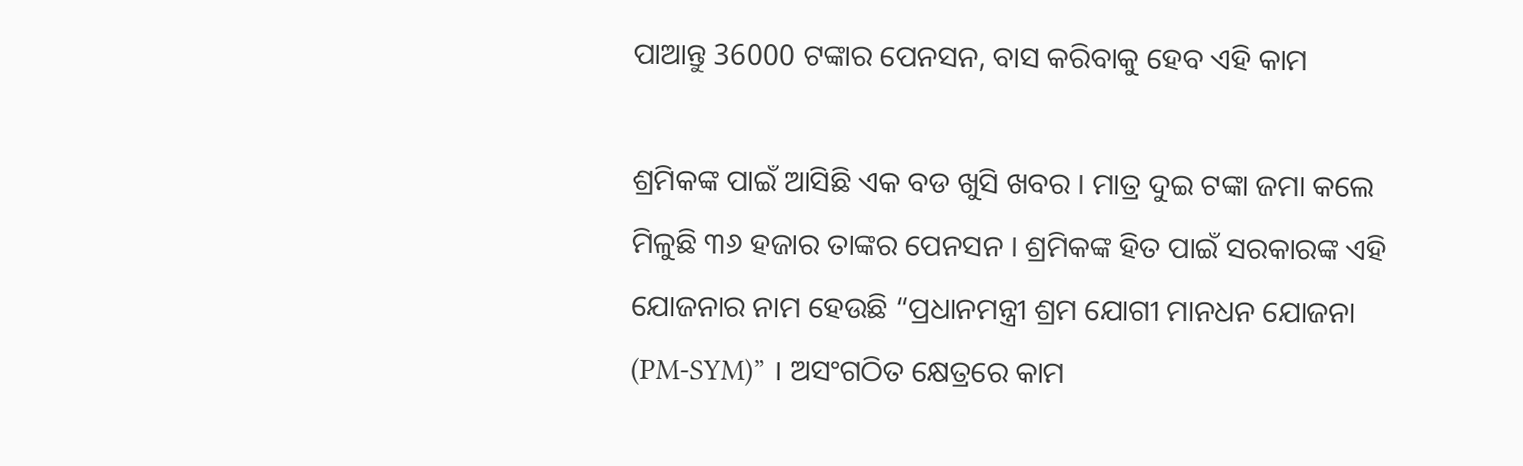ପାଆନ୍ତୁ 36000 ଟଙ୍କାର ପେନସନ, ବାସ କରିବାକୁ ହେବ ଏହି କାମ

ଶ୍ରମିକଙ୍କ ପାଇଁ ଆସିଛି ଏକ ବଡ ଖୁସି ଖବର । ମାତ୍ର ଦୁଇ ଟଙ୍କା ଜମା କଲେ ମିଳୁଛି ୩୬ ହଜାର ତାଙ୍କର ପେନସନ । ଶ୍ରମିକଙ୍କ ହିତ ପାଇଁ ସରକାରଙ୍କ ଏହି ଯୋଜନାର ନାମ ହେଉଛି “ପ୍ରଧାନମନ୍ତ୍ରୀ ଶ୍ରମ ଯୋଗୀ ମାନଧନ ଯୋଜନା (PM-SYM)” । ଅସଂଗଠିତ କ୍ଷେତ୍ରରେ କାମ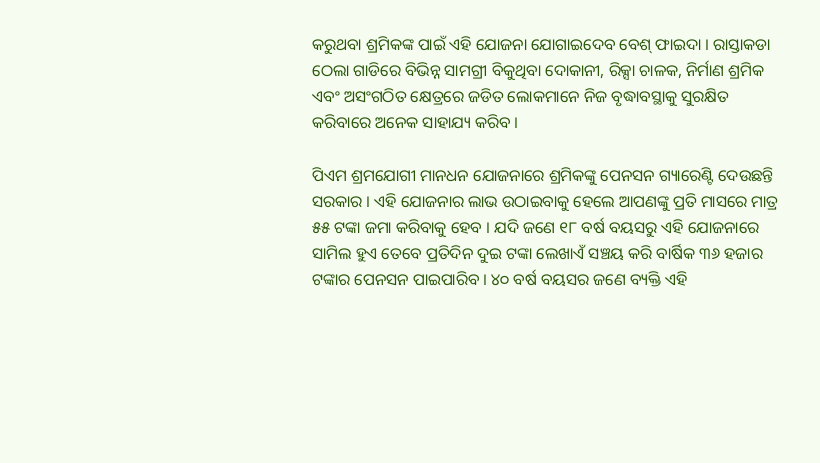କରୁଥବା ଶ୍ରମିକଙ୍କ ପାଇଁ ଏହି ଯୋଜନା ଯୋଗାଇଦେବ ବେଶ୍ ଫାଇଦା । ରାସ୍ତାକଡା ଠେଲା ଗାଡିରେ ବିଭିନ୍ନ ସାମଗ୍ରୀ ବିକୁଥିବା ଦୋକାନୀ, ରିକ୍ସା ଚାଳକ, ନିର୍ମାଣ ଶ୍ରମିକ ଏବଂ ଅସଂଗଠିତ କ୍ଷେତ୍ରରେ ଜଡିତ ଲୋକମାନେ ନିଜ ବୃଦ୍ଧାବସ୍ଥାକୁ ସୁରକ୍ଷିତ କରିବାରେ ଅନେକ ସାହାଯ୍ୟ କରିବ ।

ପିଏମ ଶ୍ରମଯୋଗୀ ମାନଧନ ଯୋଜନାରେ ଶ୍ରମିକଙ୍କୁ ପେନସନ ଗ୍ୟାରେଣ୍ଟି ଦେଉଛନ୍ତି ସରକାର । ଏହି ଯୋଜନାର ଲାଭ ଉଠାଇବାକୁ ହେଲେ ଆପଣଙ୍କୁ ପ୍ରତି ମାସରେ ମାତ୍ର ୫୫ ଟଙ୍କା ଜମା କରିବାକୁ ହେବ । ଯଦି ଜଣେ ୧୮ ବର୍ଷ ବୟସରୁ ଏହି ଯୋଜନାରେ ସାମିଲ ହୁଏ ତେବେ ପ୍ରତିଦିନ ଦୁଇ ଟଙ୍କା ଲେଖାଏଁ ସଞ୍ଚୟ କରି ବାର୍ଷିକ ୩୬ ହଜାର ଟଙ୍କାର ପେନସନ ପାଇପାରିବ । ୪୦ ବର୍ଷ ବୟସର ଜଣେ ବ୍ୟକ୍ତି ଏହି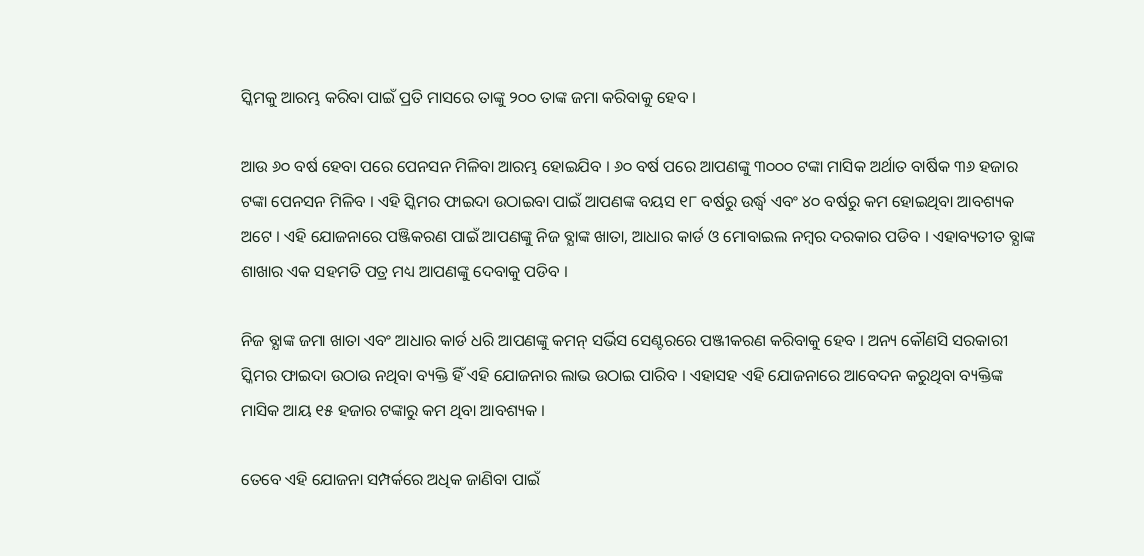ସ୍କିମକୁ ଆରମ୍ଭ କରିବା ପାଇଁ ପ୍ରତି ମାସରେ ତାଙ୍କୁ ୨୦୦ ତାଙ୍କ ଜମା କରିବାକୁ ହେବ ।

ଆଉ ୬୦ ବର୍ଷ ହେବା ପରେ ପେନସନ ମିଳିବା ଆରମ୍ଭ ହୋଇଯିବ । ୬୦ ବର୍ଷ ପରେ ଆପଣଙ୍କୁ ୩୦୦୦ ଟଙ୍କା ମାସିକ ଅର୍ଥାତ ବାର୍ଷିକ ୩୬ ହଜାର ଟଙ୍କା ପେନସନ ମିଳିବ । ଏହି ସ୍କିମର ଫାଇଦା ଉଠାଇବା ପାଇଁ ଆପଣଙ୍କ ବୟସ ୧୮ ବର୍ଷରୁ ଉର୍ଦ୍ଧ୍ଵ ଏବଂ ୪୦ ବର୍ଷରୁ କମ ହୋଇଥିବା ଆବଶ୍ୟକ ଅଟେ । ଏହି ଯୋଜନାରେ ପଞ୍ଜିକରଣ ପାଇଁ ଆପଣଙ୍କୁ ନିଜ ବ୍ଯାଙ୍କ ଖାତା, ଆଧାର କାର୍ଡ ଓ ମୋବାଇଲ ନମ୍ବର ଦରକାର ପଡିବ । ଏହାବ୍ୟତୀତ ବ୍ଯାଙ୍କ ଶାଖାର ଏକ ସହମତି ପତ୍ର ମଧ୍ୟ ଆପଣଙ୍କୁ ଦେବାକୁ ପଡିବ ।

ନିଜ ବ୍ଯାଙ୍କ ଜମା ଖାତା ଏବଂ ଆଧାର କାର୍ଡ ଧରି ଆପଣଙ୍କୁ କମନ୍ ସର୍ଭିସ ସେଣ୍ଟରରେ ପଞ୍ଜୀକରଣ କରିବାକୁ ହେବ । ଅନ୍ୟ କୌଣସି ସରକାରୀ ସ୍କିମର ଫାଇଦା ଉଠାଉ ନଥିବା ବ୍ୟକ୍ତି ହିଁ ଏହି ଯୋଜନାର ଲାଭ ଉଠାଇ ପାରିବ । ଏହାସହ ଏହି ଯୋଜନାରେ ଆବେଦନ କରୁଥିବା ବ୍ୟକ୍ତିଙ୍କ ମାସିକ ଆୟ ୧୫ ହଜାର ଟଙ୍କାରୁ କମ ଥିବା ଆବଶ୍ୟକ ।

ତେବେ ଏହି ଯୋଜନା ସମ୍ପର୍କରେ ଅଧିକ ଜାଣିବା ପାଇଁ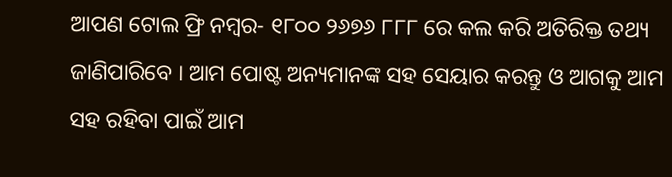ଆପଣ ଟୋଲ ଫ୍ରି ନମ୍ବର- ୧୮୦୦ ୨୬୭୬ ୮୮୮ ରେ କଲ କରି ଅତିରିକ୍ତ ତଥ୍ୟ ଜାଣିପାରିବେ । ଆମ ପୋଷ୍ଟ ଅନ୍ୟମାନଙ୍କ ସହ ସେୟାର କରନ୍ତୁ ଓ ଆଗକୁ ଆମ ସହ ରହିବା ପାଇଁ ଆମ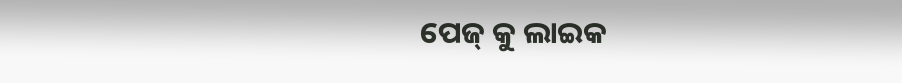ପେଜ୍ କୁ ଲାଇକ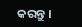କରନ୍ତୁ ।